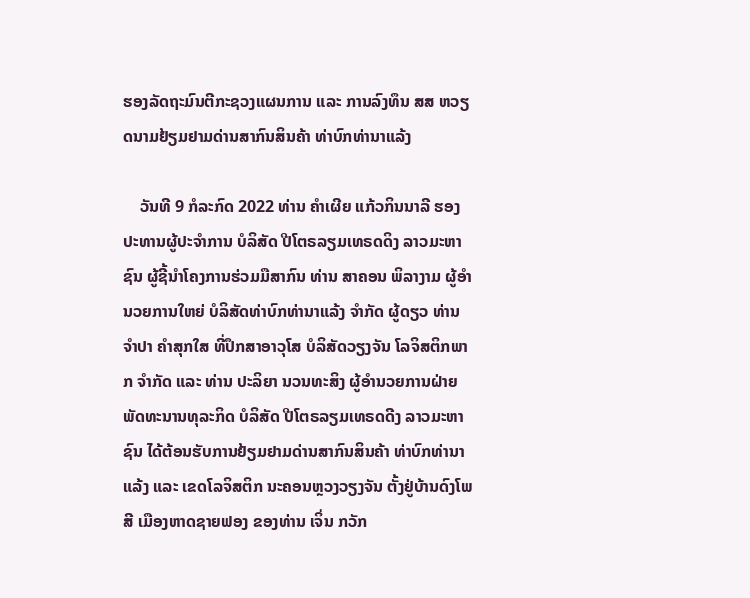ຮອງລັດຖະມົນຕີກະຊວງແຜນການ ແລະ ການລົງທຶນ ສສ ຫວຽດນາມຢ້ຽມຢາມດ່ານສາກົນສິນຄ້າ ທ່າບົກທ່ານາແລ້ງ

    ວັນທີ 9 ກໍລະກົດ 2022 ທ່ານ ຄຳເຜີຍ ແກ້ວກິນນາລີ ຮອງປະທານຜູ້ປະຈຳການ ບໍລິສັດ ປີໂຕຣລຽມເທຣດດິງ ລາວມະຫາຊົນ ຜູ້ຊີ້ນຳໂຄງການຮ່ວມມືສາກົນ ທ່ານ ສາຄອນ ພິລາງາມ ຜູ້ອຳນວຍການໃຫຍ່ ບໍລິສັດທ່າບົກທ່ານາແລ້ງ ຈຳກັດ ຜູ້ດຽວ ທ່ານ ຈໍາປາ ຄໍາສຸກໃສ ທີ່ປຶກສາອາວຸໂສ ບໍລິສັດວຽງຈັນ ໂລຈິສຕິກພາກ ຈໍາກັດ ແລະ ທ່ານ ປະລິຍາ ນວນທະສິງ ຜູ້ອໍານວຍການຝ່າຍພັດທະນານທຸລະກິດ ບໍລິສັດ ປີໂຕຣລຽມເທຣດດີງ ລາວມະຫາຊົນ ໄດ້ຕ້ອນຮັບການຢ້ຽມຢາມດ່ານສາກົນສິນຄ້າ ທ່າບົກທ່ານາແລ້ງ ແລະ ເຂດໂລຈິສຕິກ ນະຄອນຫຼວງວຽງຈັນ ຕັ້ງຢູ່ບ້ານດົງໂພສີ ເມືອງຫາດຊາຍຟອງ ຂອງທ່ານ ເຈິ່ນ ກວັກ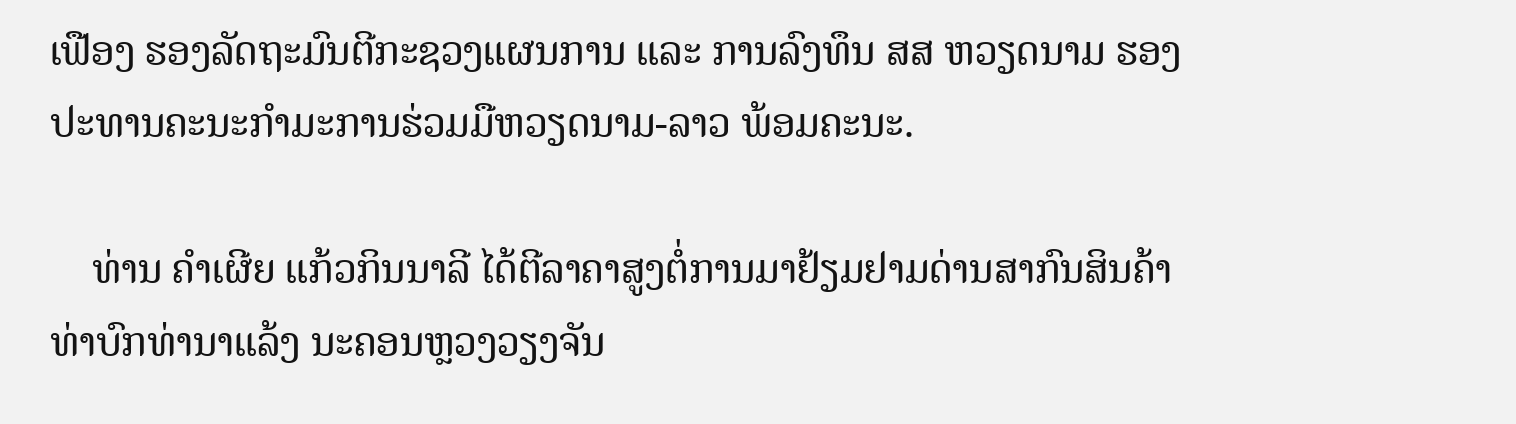ເຟືອງ ຮອງລັດຖະມົນຕີກະຊວງແຜນການ ແລະ ການລົງທຶນ ສສ ຫວຽດນາມ ຮອງປະທານຄະນະກຳມະການຮ່ວມມືຫວຽດນາມ-ລາວ ພ້ອມຄະນະ.

    ທ່ານ ຄໍາເຜີຍ ແກ້ວກິນນາລີ ໄດ້ຕີລາຄາສູງຕໍ່ການມາຢ້ຽມຢາມດ່ານສາກົນສິນຄ້າ ທ່າບົກທ່ານາແລ້ງ ນະຄອນຫຼວງວຽງຈັນ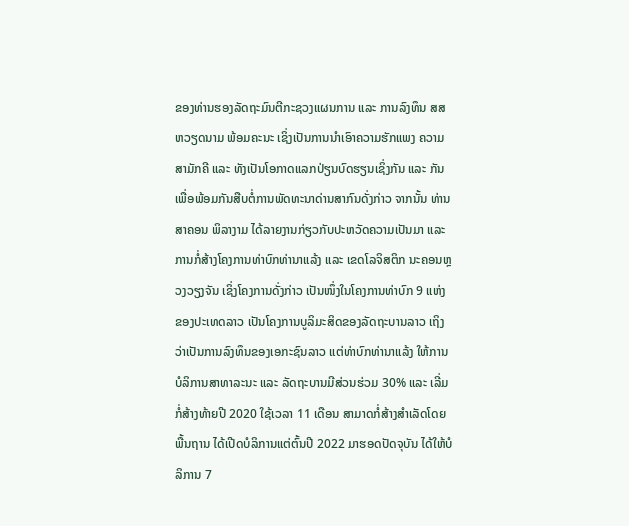ຂອງທ່ານຮອງລັດຖະມົນຕີກະຊວງແຜນການ ແລະ ການລົງທຶນ ສສ ຫວຽດນາມ ພ້ອມຄະນະ ເຊິ່ງເປັນການນໍາເອົາຄວາມຮັກແພງ ຄວາມສາມັກຄີ ແລະ ທັງເປັນໂອກາດແລກປ່ຽນບົດຮຽນເຊິ່ງກັນ ແລະ ກັນ ເພື່ອພ້ອມກັນສືບຕໍ່ການພັດທະນາດ່ານສາກົນດັ່ງກ່າວ ຈາກນັ້ນ ທ່ານ ສາຄອນ ພິລາງາມ ໄດ້ລາຍງານກ່ຽວກັບປະຫວັດຄວາມເປັນມາ ແລະ ການກໍ່ສ້າງໂຄງການທ່າບົກທ່ານາແລ້ງ ແລະ ເຂດໂລຈິສຕິກ ນະຄອນຫຼວງວຽງຈັນ ເຊິ່ງໂຄງການດັ່ງກ່າວ ເປັນໜຶ່ງໃນໂຄງການທ່າບົກ 9 ແຫ່ງ ຂອງປະເທດລາວ ເປັນໂຄງການບູລິມະສິດຂອງລັດຖະບານລາວ ເຖິງວ່າເປັນການລົງທຶນຂອງເອກະຊົນລາວ ແຕ່ທ່າບົກທ່ານາແລ້ງ ໃຫ້ການບໍລິການສາທາລະນະ ແລະ ລັດຖະບານມີສ່ວນຮ່ວມ 30% ແລະ ເລີ່ມກໍ່ສ້າງທ້າຍປີ 2020 ໃຊ້ເວລາ 11 ເດືອນ ສາມາດກໍ່ສ້າງສໍາເລັດໂດຍພື້ນຖານ ໄດ້ເປີດບໍລິການແຕ່ຕົ້ນປີ 2022 ມາຮອດປັດຈຸບັນ ໄດ້ໃຫ້ບໍລິການ 7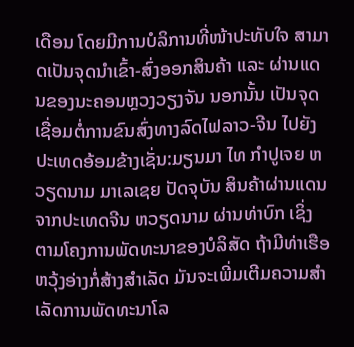ເດືອນ ໂດຍມີການບໍລິການທີ່ໜ້າປະທັບໃຈ ສາມາດເປັນຈຸດນໍາເຂົ້າ-ສົ່ງອອກສິນຄ້າ ແລະ ຜ່ານແດນຂອງນະຄອນຫຼວງວຽງຈັນ ນອກນັ້ນ ເປັນຈຸດເຊື່ອມຕໍ່ການຂົນສົ່ງທາງລົດໄຟລາວ-ຈີນ ໄປຍັງປະເທດອ້ອມຂ້າງເຊັ່ນ:ມຽນມາ ໄທ ກຳປູເຈຍ ຫວຽດນາມ ມາເລເຊຍ ປັດຈຸບັນ ສິນຄ້າຜ່ານແດນຈາກປະເທດຈີນ ຫວຽດນາມ ຜ່ານທ່າບົກ ເຊິ່ງຕາມໂຄງການພັດທະນາຂອງບໍລິສັດ ຖ້າມີທ່າເຮືອຫວຸ້ງອ່າງກໍ່ສ້າງສໍາເລັດ ມັນຈະເພີ່ມເຕີມຄວາມສໍາເລັດການພັດທະນາໂລ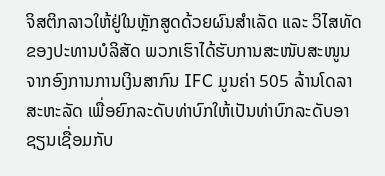ຈິສຕິກລາວໃຫ້ຢູ່ໃນຫຼັກສູດດ້ວຍຜົນສໍາເລັດ ແລະ ວິໄສທັດຂອງປະທານບໍລິສັດ ພວກເຮົາໄດ້ຮັບການສະໜັບສະໜູນຈາກອົງການການເງິນສາກົນ IFC ມູນຄ່າ 505 ລ້ານໂດລາສະຫະລັດ ເພື່ອຍົກລະດັບທ່າບົກໃຫ້ເປັນທ່າບົກລະດັບອາຊຽນເຊື່ອມກັບ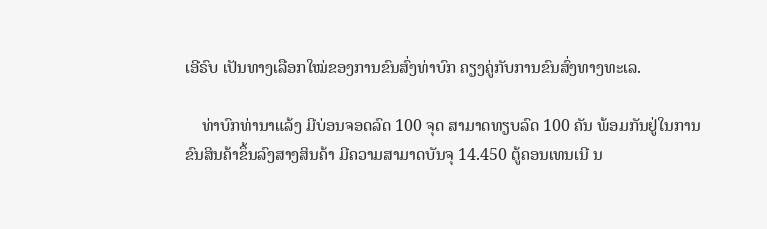ເອີຣົບ ເປັນທາງເລືອກໃໝ່ຂອງການຂົນສົ່ງທ່າບົກ ຄຽງຄູ່ກັບການຂົນສົ່ງທາງທະເລ.

    ທ່າບົກທ່ານາແລ້ງ ມີບ່ອນຈອດລົດ 100 ຈຸດ ສາມາດທຽບລົດ 100 ຄັນ ພ້ອມກັນຢູ່ໃນການຂົນສິນຄ້າຂຶ້ນລົງສາງສິນຄ້າ ມີຄວາມສາມາດບັນຈຸ 14.450 ຕູ້ຄອນເທນເນີ ນ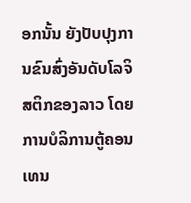ອກນັ້ນ ຍັງປັບປຸງການຂົນສົ່ງອັນດັບໂລຈິສຕິກຂອງລາວ ໂດຍການບໍລິການຕູ້ຄອນເທນ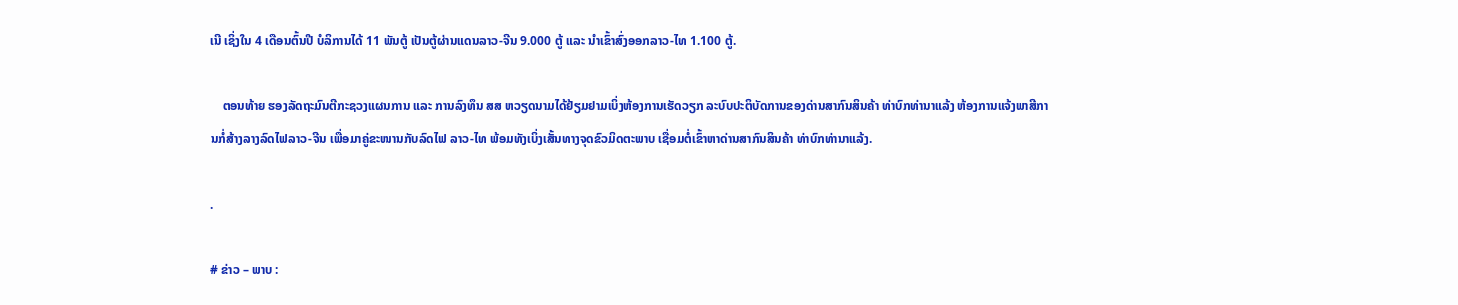ເນີ ເຊິ່ງໃນ 4 ເດືອນຕົ້ນປີ ບໍລິການໄດ້ 11 ພັນຕູ້ ເປັນຕູ້ຜ່ານແດນລາວ-ຈີນ 9.000 ຕູ້ ແລະ ນໍາເຂົ້າສົ່ງອອກລາວ-ໄທ 1.100 ຕູ້.

    ຕອນທ້າຍ ຮອງລັດຖະມົນຕີກະຊວງແຜນການ ແລະ ການລົງທຶນ ສສ ຫວຽດນາມໄດ້ຢ້ຽມຢາມເບິ່ງຫ້ອງການເຮັດວຽກ ລະບົບປະຕິບັດການຂອງດ່ານສາກົນສິນຄ້າ ທ່າບົກທ່ານາແລ້ງ ຫ້ອງການແຈ້ງພາສີການກໍ່ສ້າງລາງລົດໄຟລາວ-ຈີນ ເພື່ອມາຄູ່ຂະໜານກັບລົດໄຟ ລາວ-ໄທ ພ້ອມທັງເບິ່ງເສັ້ນທາງຈຸດຂົວມິດຕະພາບ ເຊື່ອມຕໍ່ເຂົ້າຫາດ່ານສາກົນສິນຄ້າ ທ່າບົກທ່ານາແລ້ງ.

.

# ຂ່າວ – ພາບ :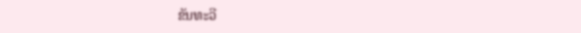ຂັນທະວີ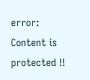error: Content is protected !!